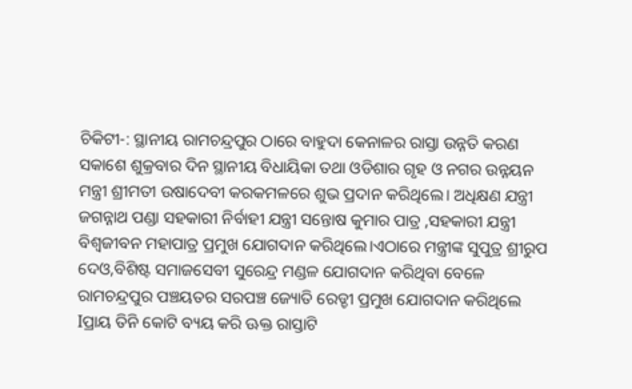ଚିକିଟୀ-: ସ୍ଥାନୀୟ ରାମଚନ୍ଦ୍ରପୁର ଠାରେ ବାହୁଦା କେନାଳର ରାସ୍ତା ଉନ୍ନତି କରଣ ସକାଶେ ଶୁକ୍ରବାର ଦିନ ସ୍ଥାନୀୟ ବିଧାୟିକା ତଥା ଓଡିଶାର ଗୃହ ଓ ନଗର ଉନ୍ନୟନ ମନ୍ତ୍ରୀ ଶ୍ରୀମତୀ ଉଷାଦେବୀ କରକମଳରେ ଶୁଭ ପ୍ରଦାନ କରିଥିଲେ। ଅଧିକ୍ଷଣ ଯନ୍ତ୍ରୀ ଜଗନ୍ନାଥ ପଣ୍ଡା ସହକାରୀ ନିର୍ବାହୀ ଯନ୍ତ୍ରୀ ସନ୍ତୋଷ କୁମାର ପାତ୍ର ,ସହକାରୀ ଯନ୍ତ୍ରୀ ବିଶ୍ବଜୀବନ ମହାପାତ୍ର ପ୍ରମୁଖ ଯୋଗଦାନ କରିଥିଲେ।ଏଠାରେ ମନ୍ତ୍ରୀଙ୍କ ସୁପୁତ୍ର ଶ୍ରୀରୁପ ଦେଓ,ବିଶିଷ୍ଟ ସମାଜସେବୀ ସୁରେନ୍ଦ୍ର ମଣ୍ଡଳ ଯୋଗଦାନ କରିଥିବା ବେଳେ ରାମଚନ୍ଦ୍ରପୁର ପଞ୍ଚୟତର ସରପଞ୍ଚ ଜ୍ୟୋତି ରେଡ୍ଡୀ ପ୍ରମୁଖ ଯୋଗଦାନ କରିଥିଲେ Iପ୍ରାୟ ତିନି କୋଟି ବ୍ୟୟ କରି ଊକ୍ତ ରାସ୍ତାଟି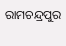ରାମଚନ୍ଦ୍ରପୁର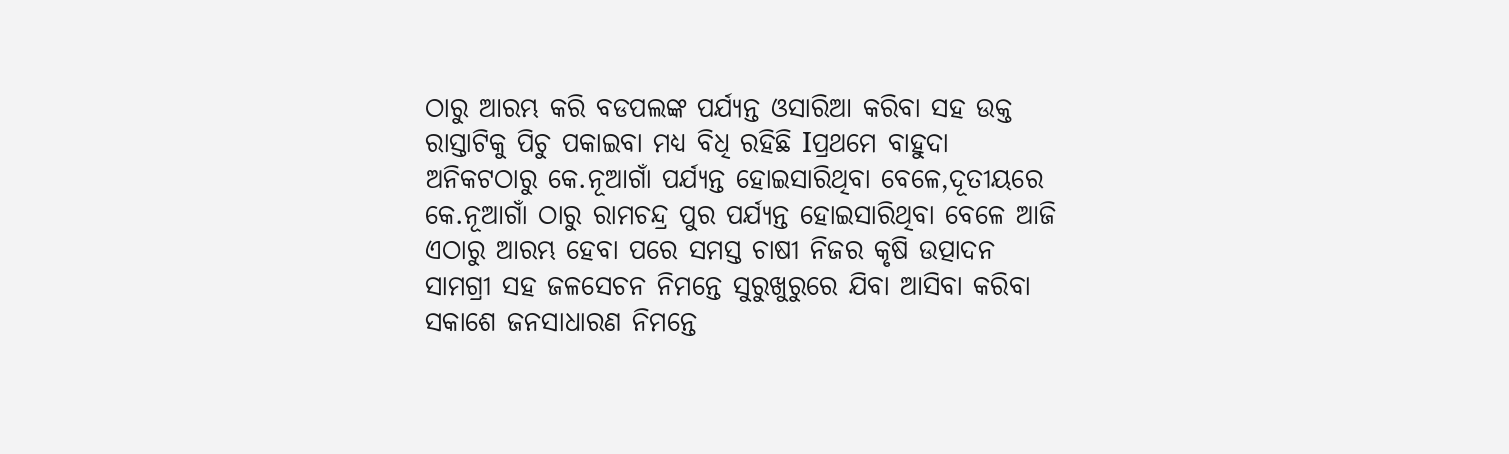ଠାରୁ ଆରମ୍ଭ କରି ବଡପଲଙ୍କ ପର୍ଯ୍ୟନ୍ତ ଓସାରିଆ କରିବା ସହ ଉକ୍ତ ରାସ୍ତାଟିକୁ ପିଚୁ ପକାଇବା ମଧ୍ୟ ବିଧି ରହିଛି Iପ୍ରଥମେ ବାହୁଦା ଅନିକଟଠାରୁ କେ.ନୂଆଗାଁ ପର୍ଯ୍ୟନ୍ତ ହୋଇସାରିଥିବା ବେଳେ,ଦୂତୀୟରେ କେ.ନୂଆଗାଁ ଠାରୁ ରାମଚନ୍ଦ୍ର ପୁର ପର୍ଯ୍ୟନ୍ତ ହୋଇସାରିଥିବା ବେଳେ ଆଜି ଏଠାରୁ ଆରମ୍ଭ ହେବା ପରେ ସମସ୍ତ ଚାଷୀ ନିଜର କୃଷି ଉତ୍ପାଦନ ସାମଗ୍ରୀ ସହ ଜଳସେଚନ ନିମନ୍ତେ ସୁରୁଖୁରୁରେ ଯିବା ଆସିବା କରିବା ସକାଶେ ଜନସାଧାରଣ ନିମନ୍ତେ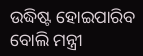ଉଦ୍ଧିଷ୍ଟ ହୋଇପାରିବ ବୋଲି ମନ୍ତ୍ରୀ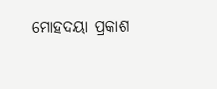ମୋହଦୟା ପ୍ରକାଶ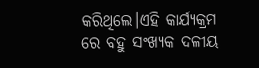କରିଥିଲେ।ଏହି କାର୍ଯ୍ୟକ୍ରମ ରେ ବହୁ ସଂଖ୍ୟକ ଦଳୀୟ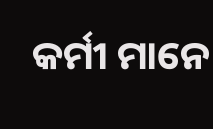କର୍ମୀ ମାନେ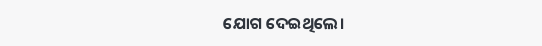ଯୋଗ ଦେଇଥିଲେ।